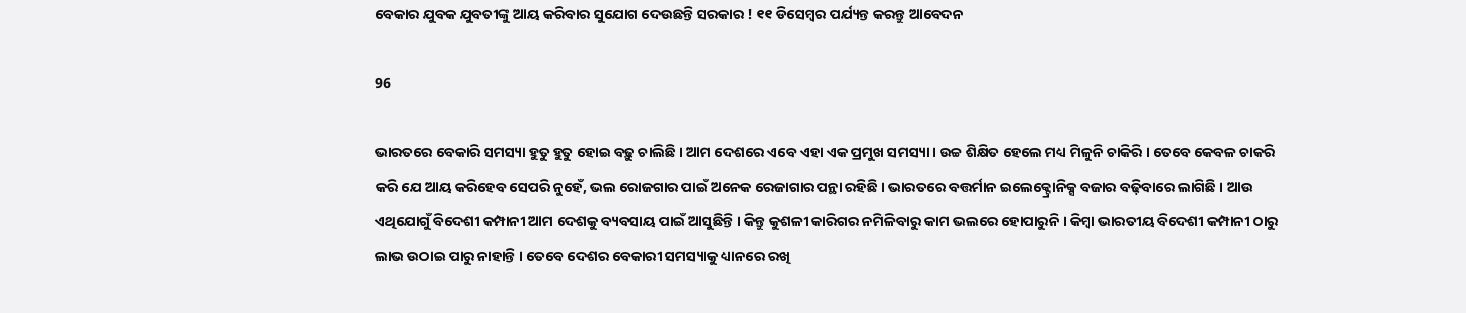ବେକାର ଯୁବକ ଯୁବତୀଙ୍କୁ ଆୟ କରିବାର ସୁଯୋଗ ଦେଉଛନ୍ତି ସରକାର ! ୧୧ ଡିସେମ୍ବର ପର୍ଯ୍ୟନ୍ତ କରନ୍ତୁ ଆବେଦନ

96

ଭାରତରେ ବେକାରି ସମସ୍ୟା ହୁତୁ ହୁତୁ ହୋଇ ବଢ଼ୁ ଚାଲିଛି । ଆମ ଦେଶରେ ଏବେ ଏହା ଏକ ପ୍ରମୁଖ ସମସ୍ୟା । ଉଚ୍ଚ ଶିକ୍ଷିତ ହେଲେ ମଧ୍ୟ ମିଳୁନି ଚାକିରି । ତେବେ କେବଳ ଚାକରି କରି ଯେ ଆୟ କରିହେବ ସେପରି ନୁହେଁ, ଭଲ ରୋଜଗାର ପାଇଁ ଅନେକ ରେଜାଗାର ପନ୍ଥା ରହିଛି । ଭାରତରେ ବତ୍ତର୍ମାନ ଇଲେକ୍ଟ୍ରୋନିକ୍ସ ବଜାର ବଢ଼ିବାରେ ଲାଗିଛି । ଆଉ ଏଥିଯୋଗୁଁ ବିଦେଶୀ କମ୍ପାନୀ ଆମ ଦେଶକୁ ବ୍ୟବସାୟ ପାଇଁ ଆସୁଛିନ୍ତି । କିନ୍ତୁ କୁଶଳୀ କାରିଗର ନମିଳିବାରୁ କାମ ଭଲରେ ହୋପାରୁନି । କିମ୍ବା ଭାରତୀୟ ବିଦେଶୀ କମ୍ପାନୀ ଠାରୁ ଲାଭ ଉଠାଇ ପାରୁ ନାହାନ୍ତି । ତେବେ ଦେଶର ବେକାରୀ ସମସ୍ୟାକୁ ଧ୍ୟାନରେ ରଖି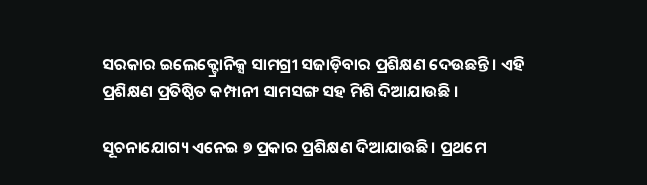ସରକାର ଇଲେକ୍ଟ୍ରୋନିକ୍ସ ସାମଗ୍ରୀ ସଜାଡ଼ିବାର ପ୍ରଶିକ୍ଷଣ ଦେଉଛନ୍ତି । ଏହି ପ୍ରଶିକ୍ଷଣ ପ୍ରତିଷ୍ଠିତ କମ୍ପାନୀ ସାମସଙ୍ଗ ସହ ମିଶି ଦିଆଯାଉଛି ।

ସୂଚନାଯୋଗ୍ୟ ଏନେଇ ୭ ପ୍ରକାର ପ୍ରଶିକ୍ଷଣ ଦିଆଯାଉଛି । ପ୍ରଥମେ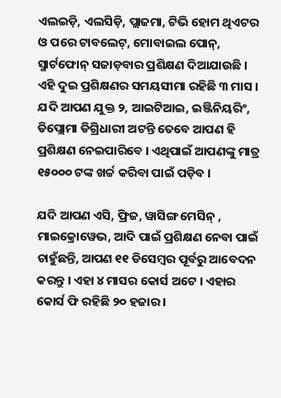ଏଲଇଡ଼ି, ଏଲସିଡ଼ି, ପ୍ଲାଜମା, ଟିଭି ହୋମ ଥିଏଟର ଓ ପରେ ଟାବଲେଟ୍, ମୋବାଇଲ ପୋନ୍, ସ୍ମାର୍ଟଫୋନ୍ ସଜାଡ଼ବାର ପ୍ରଶିକ୍ଷଣ ଦିଆଯାଉଛି । ଏହି ଦୁଇ ପ୍ରଶିକ୍ଷଣର ସମୟସୀମା ରହିଛି ୩ ମାସ । ଯଦି ଆପଣ ଯୁକ୍ତ ୨, ଆଇଟିଆଇ, ଇଞ୍ଜିନିୟରିଂ, ଡିପ୍ଲୋମା ଡିଗ୍ରିଧାରୀ ଅଟନ୍ତି ତେବେ ଆପଣ ହି ପ୍ରଶିକ୍ଷଣ ନେଇପାରିବେ । ଏଥିପାଇଁ ଆପଣଙ୍କୁ ମାତ୍ର ୧୫୦୦୦ ଟଙ୍କ ଖର୍ଚ୍ଚ କରିବା ପାଇଁ ପଡ଼ିବ ।

ଯଦି ଆପଣ ଏସି, ଫ୍ରିଜ, ୱାସିଙ୍ଗ ମେସିନ୍ , ମାଇକ୍ରୋୱେଭ, ଆଦି ପାଇଁ ପ୍ରଶିକ୍ଷଣ ନେବା ପାଇଁ ଚାହୁଁଛନ୍ତି, ଆପଣ ୧୧ ଡିସେମ୍ବର ପୂର୍ବରୁ ଆବେଦନ କରନ୍ତୁ । ଏହା ୪ ମାସର କୋର୍ସ ଅଟେ । ଏହାର କୋର୍ସ ଫି ରହିଛି ୨୦ ହଜାର ।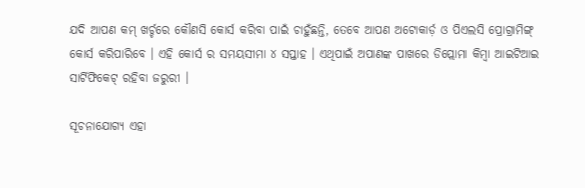ଯଦି ଆପଣ କମ୍ ଖର୍ଚ୍ଚରେ କୌଣସି କୋର୍ସ କରିବା ପାଇଁ ଚାହୁଁଛନ୍ତି, ତେବେ ଆପଣ ଅଟୋକାର୍ଡ଼ ଓ ପିଏଲସି ପ୍ରୋଗ୍ରାମିଙ୍ଗ୍ କୋର୍ସ କରିପାରିବେ । ଏହି କୋର୍ସ ର ସମୟସୀମା ୪ ସପ୍ତାହ । ଏଥିପାଇଁ ଅପାଣଙ୍କ ପାଖରେ ଡିପ୍ଲୋମା କିମ୍ବା ଆଇଟିଆଇ ସାର୍ଟିଫିକେଟ୍ ରହିବା ଜରୁରୀ ।

ସୂଚନାଯୋଗ୍ୟ ଏହା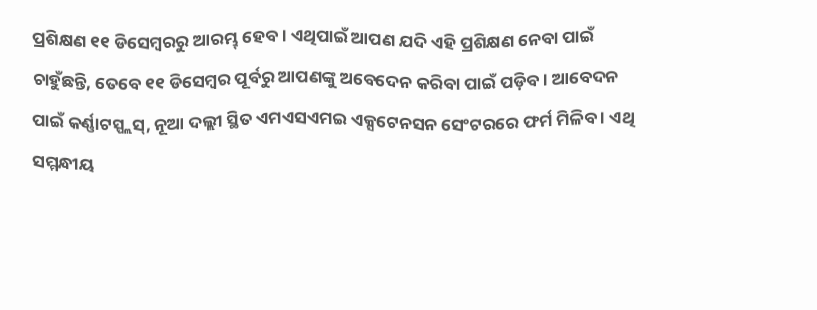ପ୍ରଶିକ୍ଷଣ ୧୧ ଡିସେମ୍ବରରୁ ଆରମ୍ଭ୍ ହେବ । ଏଥିପାଇଁ ଆପଣ ଯଦି ଏହି ପ୍ରଶିକ୍ଷଣ ନେବା ପାଇଁ ଚାହୁଁଛନ୍ତି, ତେବେ ୧୧ ଡିସେମ୍ବର ପୂର୍ବରୁ ଆପଣଙ୍କୁ ଅବେଦେନ କରିବା ପାଇଁ ପଡ଼ିବ । ଆବେଦନ ପାଇଁ କର୍ଣ୍ଣାଟସ୍ପ୍ଲସ୍, ନୂଆ ଦଲ୍ଲୀ ସ୍ଥିତ ଏମଏସଏମଇ ଏକ୍ସଟେନସନ ସେଂଟରରେ ଫର୍ମ ମିଳିବ । ଏଥି ସମ୍ମନ୍ଧୀୟ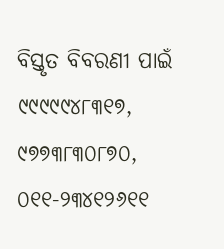ବିସ୍ତୃତ ବିବରଣୀ ପାଇଁ ୯୯୯୯୯୪୮୩୧୭, ୯୭୭୩୮୩୦୮୭୦, ୦୧୧-୨୩୪୧୨୬୧୧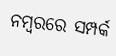ନମ୍ବରରେ ସମ୍ପର୍କ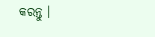କରନ୍ତୁ ।